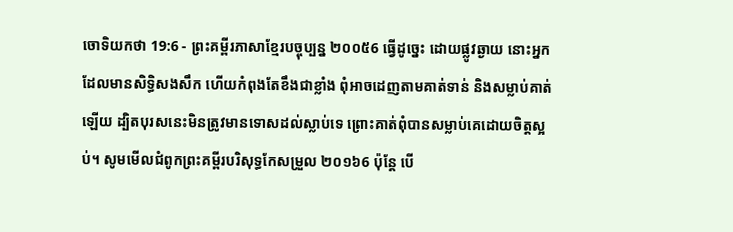ចោទិយកថា 19:6 - ព្រះគម្ពីរភាសាខ្មែរបច្ចុប្បន្ន ២០០៥6 ធ្វើដូច្នេះ ដោយផ្លូវឆ្ងាយ នោះអ្នកដែលមានសិទ្ធិសងសឹក ហើយកំពុងតែខឹងជាខ្លាំង ពុំអាចដេញតាមគាត់ទាន់ និងសម្លាប់គាត់ឡើយ ដ្បិតបុរសនេះមិនត្រូវមានទោសដល់ស្លាប់ទេ ព្រោះគាត់ពុំបានសម្លាប់គេដោយចិត្តស្អប់។ សូមមើលជំពូកព្រះគម្ពីរបរិសុទ្ធកែសម្រួល ២០១៦6 ប៉ុន្ដែ បើ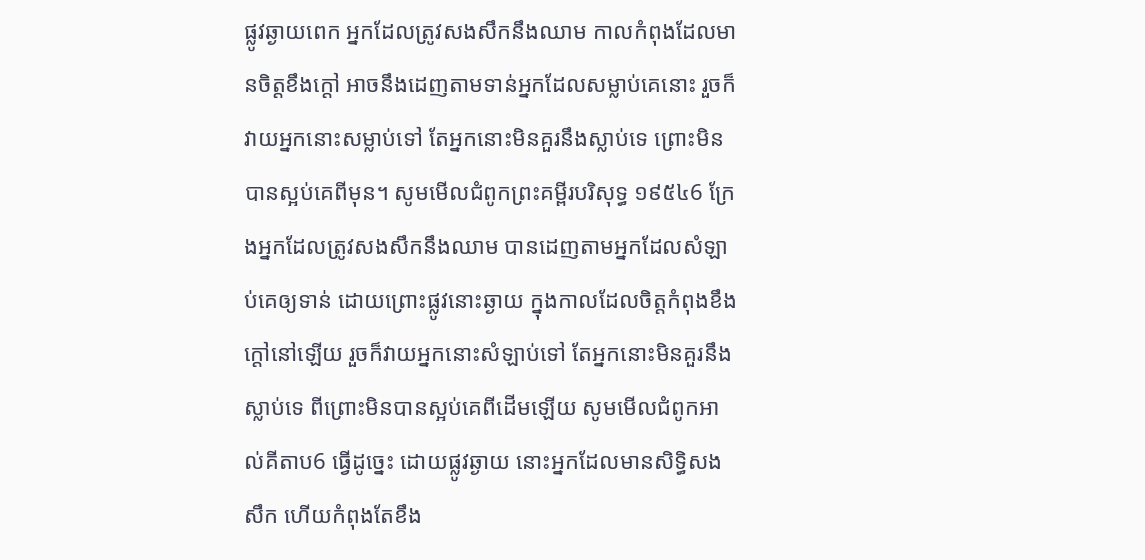ផ្លូវឆ្ងាយពេក អ្នកដែលត្រូវសងសឹកនឹងឈាម កាលកំពុងដែលមានចិត្តខឹងក្តៅ អាចនឹងដេញតាមទាន់អ្នកដែលសម្លាប់គេនោះ រួចក៏វាយអ្នកនោះសម្លាប់ទៅ តែអ្នកនោះមិនគួរនឹងស្លាប់ទេ ព្រោះមិនបានស្អប់គេពីមុន។ សូមមើលជំពូកព្រះគម្ពីរបរិសុទ្ធ ១៩៥៤6 ក្រែងអ្នកដែលត្រូវសងសឹកនឹងឈាម បានដេញតាមអ្នកដែលសំឡាប់គេឲ្យទាន់ ដោយព្រោះផ្លូវនោះឆ្ងាយ ក្នុងកាលដែលចិត្តកំពុងខឹងក្តៅនៅឡើយ រួចក៏វាយអ្នកនោះសំឡាប់ទៅ តែអ្នកនោះមិនគួរនឹងស្លាប់ទេ ពីព្រោះមិនបានស្អប់គេពីដើមឡើយ សូមមើលជំពូកអាល់គីតាប6 ធ្វើដូច្នេះ ដោយផ្លូវឆ្ងាយ នោះអ្នកដែលមានសិទ្ធិសងសឹក ហើយកំពុងតែខឹង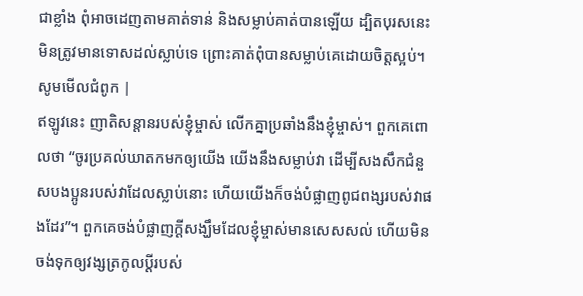ជាខ្លាំង ពុំអាចដេញតាមគាត់ទាន់ និងសម្លាប់គាត់បានឡើយ ដ្បិតបុរសនេះមិនត្រូវមានទោសដល់ស្លាប់ទេ ព្រោះគាត់ពុំបានសម្លាប់គេដោយចិត្តស្អប់។ សូមមើលជំពូក |
ឥឡូវនេះ ញាតិសន្ដានរបស់ខ្ញុំម្ចាស់ លើកគ្នាប្រឆាំងនឹងខ្ញុំម្ចាស់។ ពួកគេពោលថា “ចូរប្រគល់ឃាតកមកឲ្យយើង យើងនឹងសម្លាប់វា ដើម្បីសងសឹកជំនួសបងប្អូនរបស់វាដែលស្លាប់នោះ ហើយយើងក៏ចង់បំផ្លាញពូជពង្សរបស់វាផងដែរ”។ ពួកគេចង់បំផ្លាញក្ដីសង្ឃឹមដែលខ្ញុំម្ចាស់មានសេសសល់ ហើយមិនចង់ទុកឲ្យវង្សត្រកូលប្ដីរបស់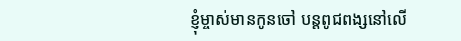ខ្ញុំម្ចាស់មានកូនចៅ បន្តពូជពង្សនៅលើ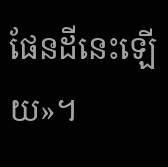ផែនដីនេះឡើយ»។